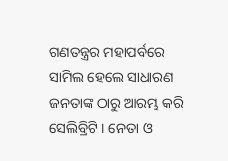ଗଣତନ୍ତ୍ରର ମହାପର୍ବରେ ସାମିଲ ହେଲେ ସାଧାରଣ ଜନତାଙ୍କ ଠାରୁ ଆରମ୍ଭ କରି ସେଲିବ୍ରିଟି । ନେତା ଓ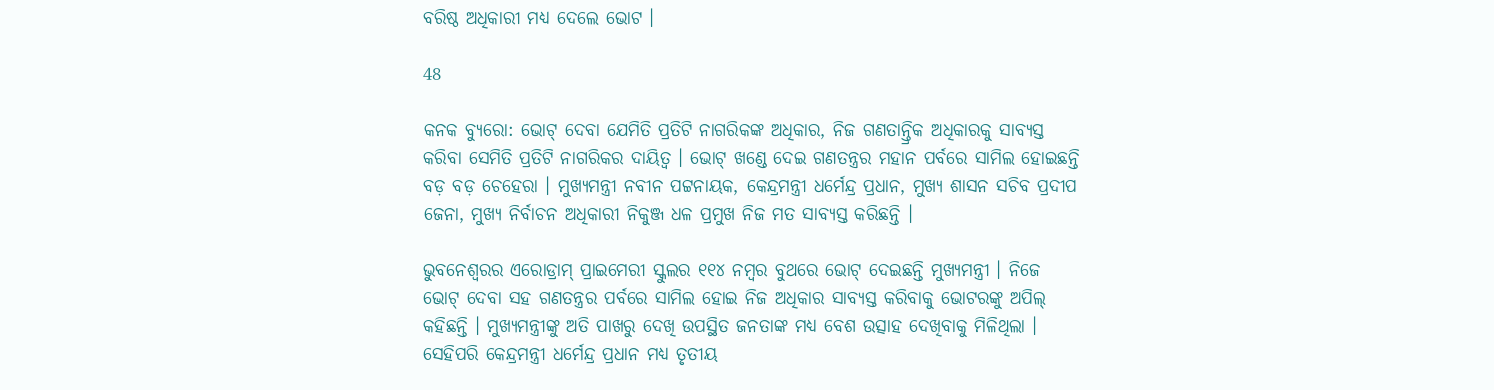ବରିଷ୍ଠ ଅଧିକାରୀ ମଧ୍ୟ ଦେଲେ ଭୋଟ ।

48

କନକ ବ୍ୟୁରୋ: ଭୋଟ୍ ଦେବା ଯେମିତି ପ୍ରତିଟି ନାଗରିକଙ୍କ ଅଧିକାର, ନିଜ ଗଣତାନ୍ତ୍ରିକ ଅଧିକାରକୁ ସାବ୍ୟସ୍ତ କରିବା ସେମିତି ପ୍ରତିଟି ନାଗରିକର ଦାୟିତ୍ୱ । ଭୋଟ୍ ଖଣ୍ଡେ ଦେଇ ଗଣତନ୍ତ୍ରର ମହାନ ପର୍ବରେ ସାମିଲ ହୋଇଛନ୍ତି ବଡ଼ ବଡ଼ ଚେହେରା । ମୁଖ୍ୟମନ୍ତ୍ରୀ ନବୀନ ପଟ୍ଟନାୟକ, କେନ୍ଦ୍ରମନ୍ତ୍ରୀ ଧର୍ମେନ୍ଦ୍ର ପ୍ରଧାନ, ମୁଖ୍ୟ ଶାସନ ସଚିବ ପ୍ରଦୀପ ଜେନା, ମୁଖ୍ୟ ନିର୍ବାଚନ ଅଧିକାରୀ ନିକୁଞ୍ଜ ଧଳ ପ୍ରମୁଖ ନିଜ ମତ ସାବ୍ୟସ୍ତ କରିଛନ୍ତି ।

ଭୁବନେଶ୍ୱରର ଏରୋଡ୍ରାମ୍ ପ୍ରାଇମେରୀ ସ୍କୁଲର ୧୧୪ ନମ୍ବର ବୁଥରେ ଭୋଟ୍ ଦେଇଛନ୍ତି ମୁଖ୍ୟମନ୍ତ୍ରୀ । ନିଜେ ଭୋଟ୍ ଦେବା ସହ ଗଣତନ୍ତ୍ରର ପର୍ବରେ ସାମିଲ ହୋଇ ନିଜ ଅଧିକାର ସାବ୍ୟସ୍ତ କରିବାକୁ ଭୋଟରଙ୍କୁ ଅପିଲ୍ କହିଛନ୍ତି । ମୁଖ୍ୟମନ୍ତ୍ରୀଙ୍କୁ ଅତି ପାଖରୁ ଦେଖି ଉପସ୍ଥିତ ଜନତାଙ୍କ ମଧ୍ୟ ବେଶ ଉତ୍ସାହ ଦେଖିବାକୁ ମିଳିଥିଲା । ସେହିପରି କେନ୍ଦ୍ରମନ୍ତ୍ରୀ ଧର୍ମେନ୍ଦ୍ର ପ୍ରଧାନ ମଧ୍ୟ ତୃତୀୟ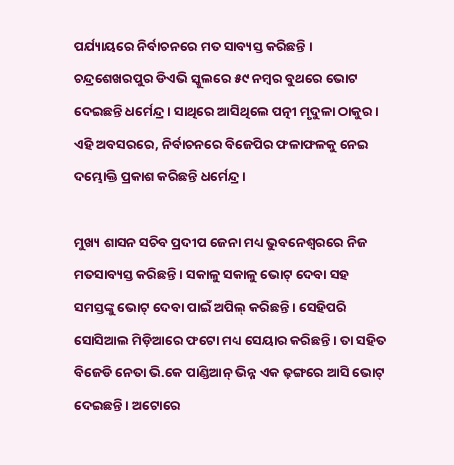ପର୍ଯ୍ୟାୟରେ ନିର୍ବାଚନରେ ମତ ସାବ୍ୟସ୍ତ କରିଛନ୍ତି । ଚନ୍ଦ୍ରଶେଖରପୁର ଡିଏଭି ସ୍କୁଲରେ ୫୯ ନମ୍ବର ବୁଥରେ ଭୋଟ ଦେଇଛନ୍ତି ଧର୍ମେନ୍ଦ୍ର । ସାଥିରେ ଆସିଥିଲେ ପତ୍ନୀ ମୃଦୁଳା ଠାକୁର । ଏହି ଅବସରରେ, ନିର୍ବାଚନରେ ବିଜେପିର ଫଳାଫଳକୁ ନେଇ ଦମ୍ଭୋକ୍ତି ପ୍ରକାଶ କରିଛନ୍ତି ଧର୍ମେନ୍ଦ୍ର ।

ମୁଖ୍ୟ ଶାସନ ସଚିବ ପ୍ରଦୀପ ଜେନା ମଧ୍ୟ ଭୁବନେଶ୍ୱରରେ ନିଜ ମତସାବ୍ୟସ୍ତ କରିଛନ୍ତି । ସକାଳୁ ସକାଳୁ ଭୋଟ୍ ଦେବା ସହ ସମସ୍ତଙ୍କୁ ଭୋଟ୍ ଦେବା ପାଇଁ ଅପିଲ୍ କରିଛନ୍ତି । ସେହିପରି ସୋସିଆଲ ମିଡ଼ିଆରେ ଫଟୋ ମଧ୍ୟ ସେୟାର କରିଛନ୍ତି । ତା ସହିତ ବିଜେଡି ନେତା ଭି.କେ ପାଣ୍ଡିଆନ୍ ଭିନ୍ନ ଏକ ଢ଼ଙ୍ଗରେ ଆସି ଭୋଟ୍ ଦେଇଛନ୍ତି । ଅଟୋରେ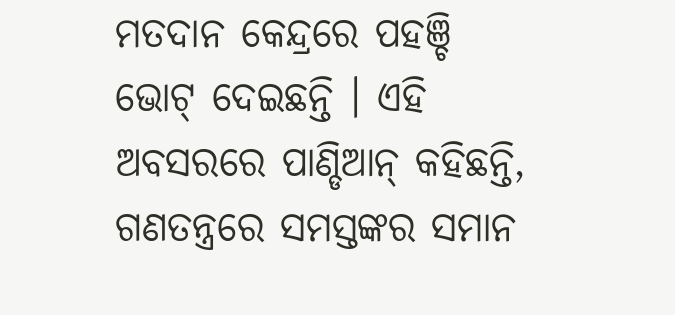ମତଦାନ କେନ୍ଦ୍ରରେ ପହଞ୍ଚି ଭୋଟ୍ ଦେଇଛନ୍ତି । ଏହି ଅବସରରେ ପାଣ୍ଡିଆନ୍ କହିଛନ୍ତି, ଗଣତନ୍ତ୍ରରେ ସମସ୍ତଙ୍କର ସମାନ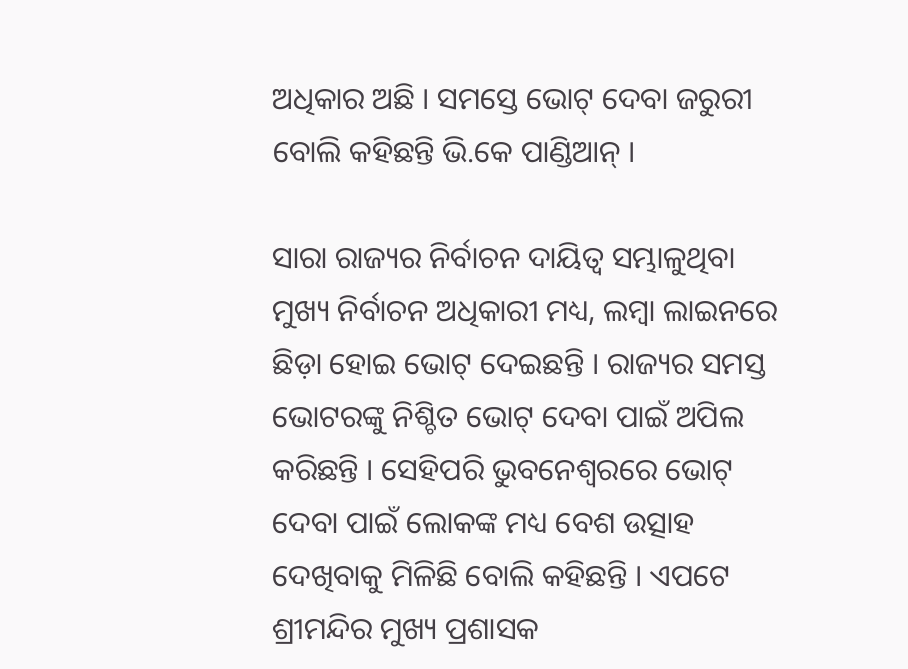ଅଧିକାର ଅଛି । ସମସ୍ତେ ଭୋଟ୍ ଦେବା ଜରୁରୀ ବୋଲି କହିଛନ୍ତି ଭି.କେ ପାଣ୍ଡିଆନ୍ ।

ସାରା ରାଜ୍ୟର ନିର୍ବାଚନ ଦାୟିତ୍ୱ ସମ୍ଭାଳୁଥିବା ମୁଖ୍ୟ ନିର୍ବାଚନ ଅଧିକାରୀ ମଧ୍ୟ, ଲମ୍ବା ଲାଇନରେ ଛିଡ଼ା ହୋଇ ଭୋଟ୍ ଦେଇଛନ୍ତି । ରାଜ୍ୟର ସମସ୍ତ ଭୋଟରଙ୍କୁ ନିଶ୍ଚିତ ଭୋଟ୍ ଦେବା ପାଇଁ ଅପିଲ କରିଛନ୍ତି । ସେହିପରି ଭୁବନେଶ୍ୱରରେ ଭୋଟ୍ ଦେବା ପାଇଁ ଲୋକଙ୍କ ମଧ୍ୟ ବେଶ ଉତ୍ସାହ ଦେଖିବାକୁ ମିଳିଛି ବୋଲି କହିଛନ୍ତି । ଏପଟେ ଶ୍ରୀମନ୍ଦିର ମୁଖ୍ୟ ପ୍ରଶାସକ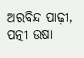ଅରବିନ୍ଦ ପାଢ଼ୀ, ପତ୍ନୀ ଉଷା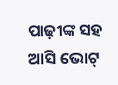ପାଢ଼ୀଙ୍କ ସହ ଆସି ଭୋଟ୍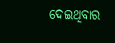ଦେଇଥିବାର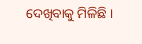ଦେଖିବାକୁ ମିଳିଛି ।